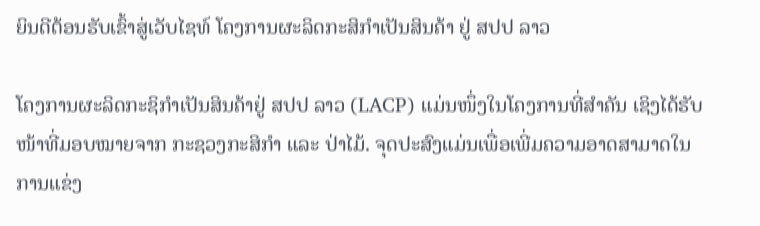ຍິນດີຕ້ອນຮັບເຂົ້າສູ່ເວັບໄຊທ໌ ໂຄງການຜະລິດກະສິກຳເປັນສິນຄ້າ ຢູ່ ສປປ ລາວ

ໂຄງການຜະລິດກະຊິກຳເປັນສິນຄ້າຢູ່ ສປປ ລາວ (LACP) ແມ່ນໜຶ່ງໃນໂຄງການທີ່ສຳຄັນ ເຊິງໄດ້ຮັບໜ້າທີ່ມອບໝາຍຈາກ ກະຊວງກະສິກຳ ແລະ ປ່າໄມ້. ຈຸດປະສົງແມ່ນເພື່ອເພີ່ມຄວາມອາດສາມາດໃນການແຂ່ງ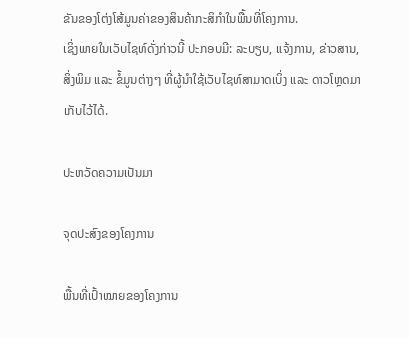ຂັນຂອງໂຕ່ງໂສ້ມູນຄ່າຂອງສິນຄ້າກະສິກຳໃນພື້ນທີ່ໂຄງການ.
ເຊິ່ງພາຍໃນເວັບໄຊທ໌ດັ່ງກ່າວນີ້ ປະກອບມີ: ລະບຽບ, ແຈ້ງການ, ຂ່າວສານ, ສິ່ງພິມ ແລະ ຂໍ້ມູນຕ່າງໆ ທີ່ຜູ້ນຳໃຊ້ເວັບໄຊທ໌ສາມາດເບິ່ງ ແລະ ດາວໂຫຼດມາເກັບໄວ້ໄດ້.

ປະຫວັດຄວາມເປັນມາ

ຈຸດປະສົງຂອງໂຄງການ

ພື້ນທີ່ເປົ້າໝາຍຂອງໂຄງການ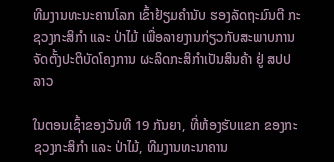ທີມງານທະນະຄານໂລກ ເຂົ້າຢ້ຽມຄຳນັບ ຮອງລັດຖະມົນຕີ ກະຊວງກະສິກຳ ແລະ ປ່າໄມ້ ເພື່ອລາຍງານກ່ຽວກັບສະພາບການຈັດຕັ້ງປະຕິບັດໂຄງການ ຜະລິດກະສິກຳເປັນສິນຄ້າ ຢູ່ ສປປ ລາວ

ໃນຕອນເຊົ້າຂອງວັນທີ 19 ກັນຍາ, ທີ່ຫ້ອງຮັບແຂກ ຂອງກະຊວງກະສິກຳ ແລະ ປ່າໄມ້, ທີມງານທະນາຄານ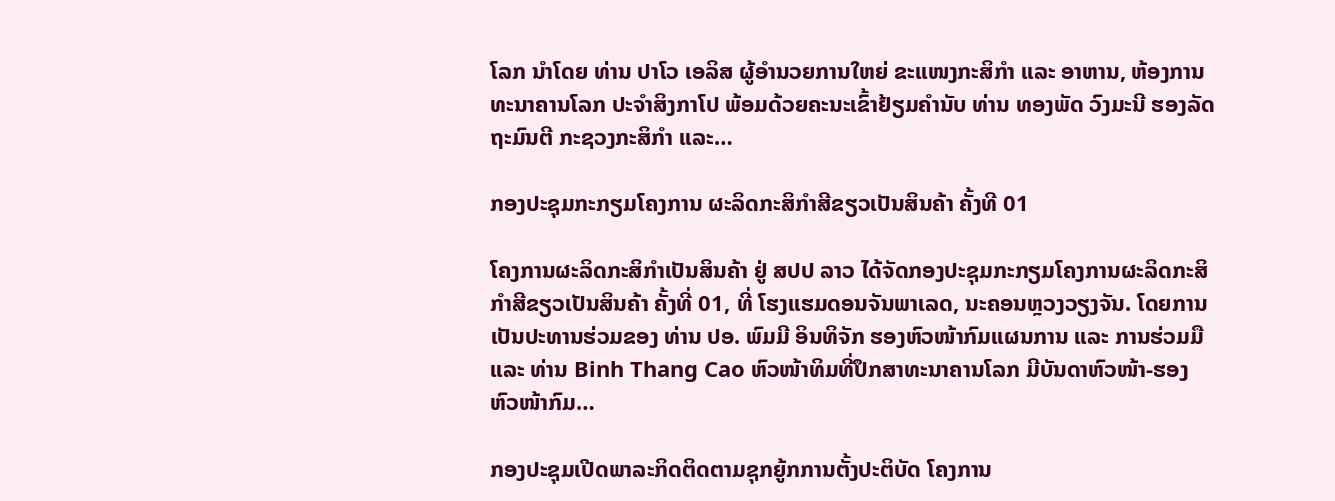ໂລກ ນຳໂດຍ ທ່ານ ປາໂວ ເອລິສ ຜູ້ອຳນວຍການໃຫຍ່ ຂະແໜງກະສິກຳ ແລະ ອາຫານ, ຫ້ອງການທະນາຄານໂລກ ປະຈຳສິງກາໂປ ພ້ອມດ້ວຍຄະນະເຂົ້າຢ້ຽມຄຳນັບ ທ່ານ ທອງພັດ ວົງມະນີ ຮອງລັດຖະມົນຕີ ກະຊວງກະສິກຳ ແລະ…

ກອງປະຊຸມກະກຽມໂຄງການ ຜະລິດກະສິກຳສີຂຽວເປັນສິນຄ້າ ຄັ້ງທີ 01

ໂຄງການຜະລິດກະສິກຳເປັນສິນຄ້າ ຢູ່ ສປປ ລາວ ໄດ້ຈັດກອງປະຊຸມກະກຽມໂຄງການຜະລິດກະສິກຳສີຂຽວເປັນສິນຄ້າ ຄັ້ງທີ່ 01, ທີ່ ໂຮງແຮມດອນຈັນພາເລດ, ນະຄອນຫຼວງວຽງຈັນ. ໂດຍການເປັນປະທານຮ່ວມຂອງ ທ່ານ ປອ. ພົມມີ ອິນທິຈັກ ຮອງຫົວໜ້າກົມແຜນການ ແລະ ການຮ່ວມມື ແລະ ທ່ານ Binh Thang Cao ຫົວໜ້າທິມທີ່ປຶກສາທະນາຄານໂລກ ມີບັນດາຫົວໜ້າ-ຮອງຫົວໜ້າກົມ…

ກອງປະຊຸມເປີດພາລະກິດຕິດຕາມຊຸກຍູ້ກການຕັ້ງປະຕິບັດ ໂຄງການ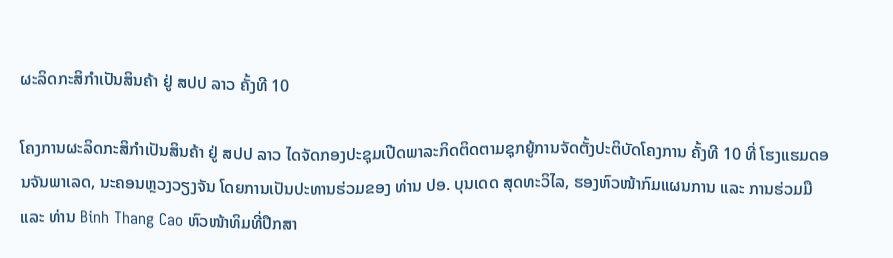ຜະລິດກະສິກຳເປັນສິນຄ້າ ຢູ່ ສປປ ລາວ ຄັ້ງທີ 10

ໂຄງການຜະລິດກະສິກຳເປັນສິນຄ້າ ຢູ່ ສປປ ລາວ ໄດຈັດກອງປະຊຸມເປີດພາລະກິດຕິດຕາມຊຸກຍູ້ການຈັດຕັ້ງປະຕິບັດໂຄງການ ຄັ້ງທີ 10 ທີ່ ໂຮງແຮມດອນຈັນພາເລດ, ນະຄອນຫຼວງວຽງຈັນ ໂດຍການເປັນປະທານຮ່ວມຂອງ ທ່ານ ປອ. ບຸນເດດ ສຸດທະວິໄລ, ຮອງຫົວໜ້າກົມແຜນການ ແລະ ການຮ່ວມມື ແລະ ທ່ານ Binh Thang Cao ຫົວໜ້າທິມທີ່ປຶກສາ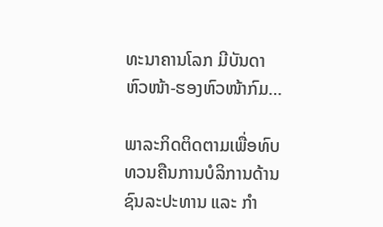ທະນາຄານໂລກ ມີບັນດາຫົວໜ້າ-ຮອງຫົວໜ້າກົມ…

ພາລະກິດຕິດຕາມເພື່ອທົບທວນຄືນການບໍລິການດ້ານຊົນລະປະທານ ແລະ ກໍາ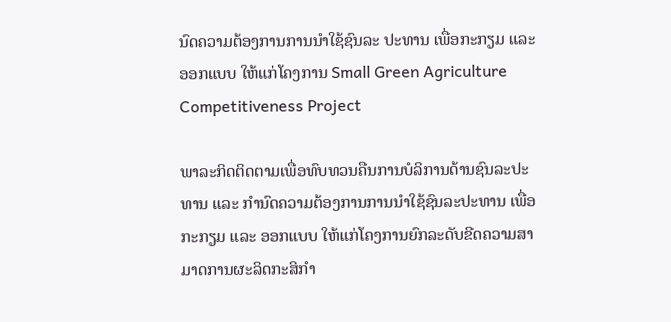ນົດຄວາມຕ້ອງການການນຳໃຊ້ຊົນລະ ປະທານ ເພື່ອກະກຽມ ແລະ ອອກແບບ ໃຫ້ແກ່ໂຄງການ Small Green Agriculture Competitiveness Project

ພາລະກິດຕິດຕາມເພື່ອທົບທວນຄືນການບໍລິການດ້ານຊົນລະປະທານ ແລະ ກໍານົດຄວາມຕ້ອງການການນຳໃຊ້ຊົນລະປະທານ ເພື່ອກະກຽມ ແລະ ອອກແບບ ໃຫ້ແກ່ໂຄງການຍົກລະດັບຂີດຄວາມສາມາດການຜະລິດກະສິກຳ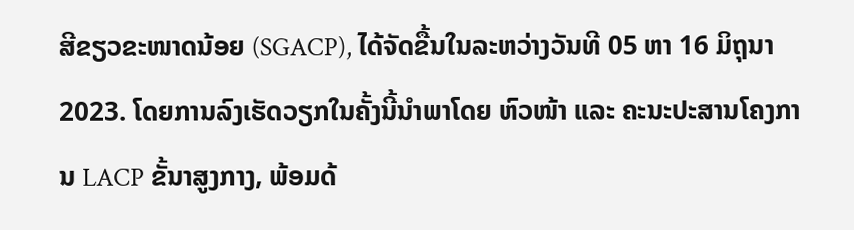ສີຂຽວຂະໜາດນ້ອຍ (SGACP), ໄດ້ຈັດຂື້ນໃນລະຫວ່າງວັນທີ 05 ຫາ 16 ມິຖຸນາ 2023. ໂດຍການລົງເຮັດວຽກໃນຄັ້ງນີ້ນຳພາໂດຍ ຫົວໜ້າ ແລະ ຄະນະປະສານໂຄງການ LACP ຂັ້ນາສູງກາງ, ພ້ອມດ້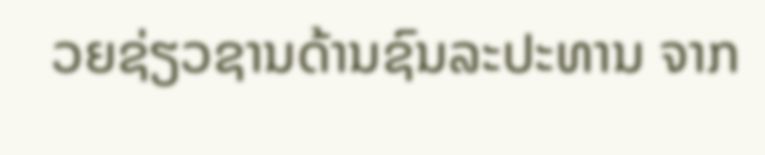ວຍຊ່ຽວຊານດ້ານຊົນລະປະທານ ຈາກ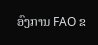ອົງການ FAO ຂ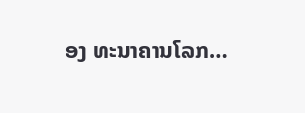ອງ ທະນາຄານໂລກ…